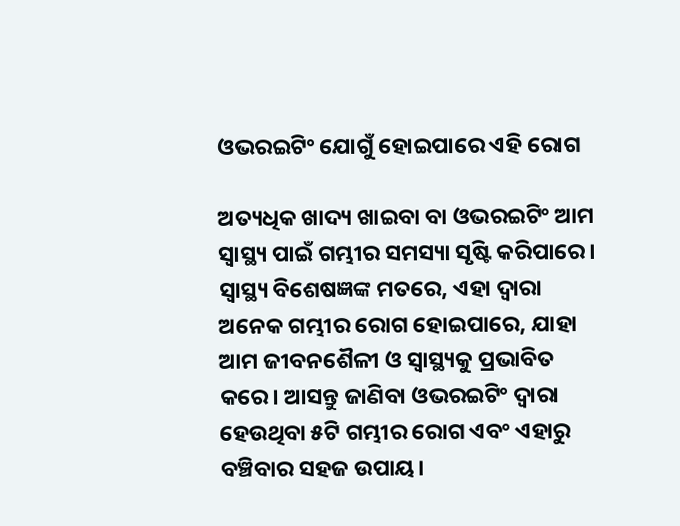ଓଭରଇଟିଂ ଯୋଗୁଁ ହୋଇପାରେ ଏହି ରୋଗ

ଅତ୍ୟଧିକ ଖାଦ୍ୟ ଖାଇବା ବା ଓଭରଇଟିଂ ଆମ ସ୍ୱାସ୍ଥ୍ୟ ପାଇଁ ଗମ୍ଭୀର ସମସ୍ୟା ସୃଷ୍ଟି କରିପାରେ। ସ୍ୱାସ୍ଥ୍ୟ ବିଶେଷଜ୍ଞଙ୍କ ମତରେ, ଏହା ଦ୍ୱାରା ଅନେକ ଗମ୍ଭୀର ରୋଗ ହୋଇପାରେ, ଯାହା ଆମ ଜୀବନଶୈଳୀ ଓ ସ୍ୱାସ୍ଥ୍ୟକୁ ପ୍ରଭାବିତ କରେ। ଆସନ୍ତୁ ଜାଣିବା ଓଭରଇଟିଂ ଦ୍ୱାରା ହେଉଥିବା ୫ଟି ଗମ୍ଭୀର ରୋଗ ଏବଂ ଏହାରୁ ବଞ୍ଚିବାର ସହଜ ଉପାୟ।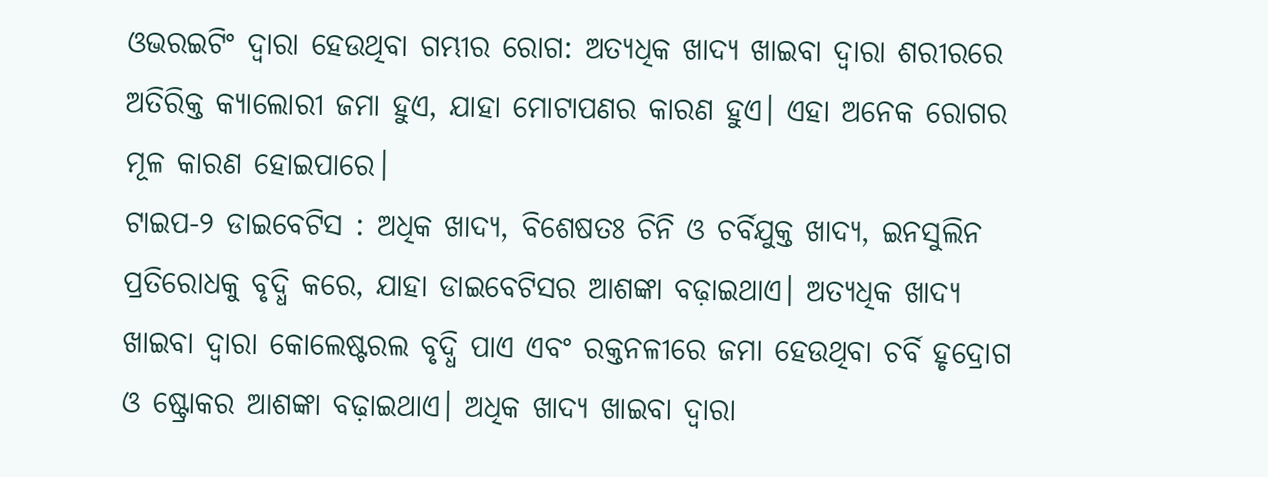ଓଭରଇଟିଂ ଦ୍ୱାରା ହେଉଥିବା ଗମ୍ଭୀର ରୋଗ: ଅତ୍ୟଧିକ ଖାଦ୍ୟ ଖାଇବା ଦ୍ୱାରା ଶରୀରରେ ଅତିରିକ୍ତ କ୍ୟାଲୋରୀ ଜମା ହୁଏ, ଯାହା ମୋଟାପଣର କାରଣ ହୁଏ। ଏହା ଅନେକ ରୋଗର ମୂଳ କାରଣ ହୋଇପାରେ।
ଟାଇପ-୨ ଡାଇବେଟିସ : ଅଧିକ ଖାଦ୍ୟ, ବିଶେଷତଃ ଚିନି ଓ ଚର୍ବିଯୁକ୍ତ ଖାଦ୍ୟ, ଇନସୁଲିନ ପ୍ରତିରୋଧକୁ ବୃଦ୍ଧି କରେ, ଯାହା ଡାଇବେଟିସର ଆଶଙ୍କା ବଢ଼ାଇଥାଏ। ଅତ୍ୟଧିକ ଖାଦ୍ୟ ଖାଇବା ଦ୍ୱାରା କୋଲେଷ୍ଟରଲ ବୃଦ୍ଧି ପାଏ ଏବଂ ରକ୍ତନଳୀରେ ଜମା ହେଉଥିବା ଚର୍ବି ହୃଦ୍ରୋଗ ଓ ଷ୍ଟ୍ରୋକର ଆଶଙ୍କା ବଢ଼ାଇଥାଏ। ଅଧିକ ଖାଦ୍ୟ ଖାଇବା ଦ୍ୱାରା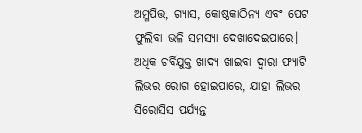ଅମ୍ଳପିତ୍ତ, ଗ୍ୟାସ, କୋଷ୍ଠକାଠିନ୍ୟ ଏବଂ ପେଟ ଫୁଲିବା ଭଳି ସମସ୍ୟା ଦେଖାଦେଇପାରେ। ଅଧିକ ଚର୍ବିଯୁକ୍ତ ଖାଦ୍ୟ ଖାଇବା ଦ୍ୱାରା ଫ୍ୟାଟି ଲିଭର ରୋଗ ହୋଇପାରେ, ଯାହା ଲିଭର ସିରୋସିସ ପର୍ଯ୍ୟନ୍ତ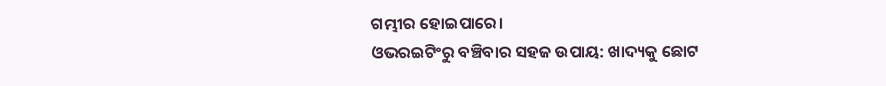ଗମ୍ଭୀର ହୋଇପାରେ।
ଓଭରଇଟିଂରୁ ବଞ୍ଚିବାର ସହଜ ଉପାୟ: ଖାଦ୍ୟକୁ ଛୋଟ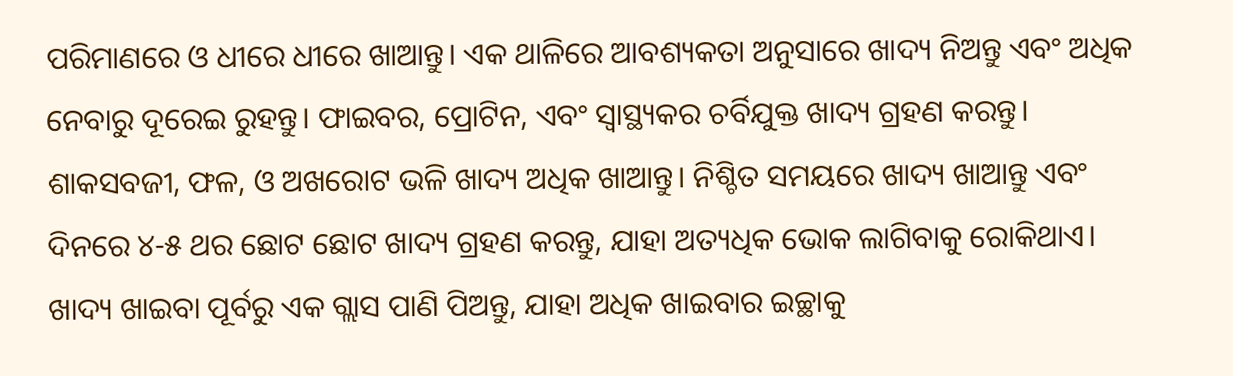ପରିମାଣରେ ଓ ଧୀରେ ଧୀରେ ଖାଆନ୍ତୁ। ଏକ ଥାଳିରେ ଆବଶ୍ୟକତା ଅନୁସାରେ ଖାଦ୍ୟ ନିଅନ୍ତୁ ଏବଂ ଅଧିକ ନେବାରୁ ଦୂରେଇ ରୁହନ୍ତୁ। ଫାଇବର, ପ୍ରୋଟିନ, ଏବଂ ସ୍ୱାସ୍ଥ୍ୟକର ଚର୍ବିଯୁକ୍ତ ଖାଦ୍ୟ ଗ୍ରହଣ କରନ୍ତୁ। ଶାକସବଜୀ, ଫଳ, ଓ ଅଖରୋଟ ଭଳି ଖାଦ୍ୟ ଅଧିକ ଖାଆନ୍ତୁ। ନିଶ୍ଚିତ ସମୟରେ ଖାଦ୍ୟ ଖାଆନ୍ତୁ ଏବଂ ଦିନରେ ୪-୫ ଥର ଛୋଟ ଛୋଟ ଖାଦ୍ୟ ଗ୍ରହଣ କରନ୍ତୁ, ଯାହା ଅତ୍ୟଧିକ ଭୋକ ଲାଗିବାକୁ ରୋକିଥାଏ। ଖାଦ୍ୟ ଖାଇବା ପୂର୍ବରୁ ଏକ ଗ୍ଲାସ ପାଣି ପିଅନ୍ତୁ, ଯାହା ଅଧିକ ଖାଇବାର ଇଚ୍ଛାକୁ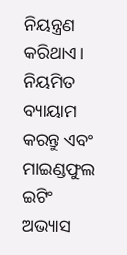ନିୟନ୍ତ୍ରଣ କରିଥାଏ। ନିୟମିତ ବ୍ୟାୟାମ କରନ୍ତୁ ଏବଂ ମାଇଣ୍ଡଫୁଲ ଇଟିଂ ଅଭ୍ୟାସ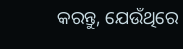କରନ୍ତୁ, ଯେଉଁଥିରେ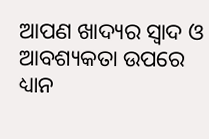ଆପଣ ଖାଦ୍ୟର ସ୍ୱାଦ ଓ ଆବଶ୍ୟକତା ଉପରେ ଧ୍ୟାନ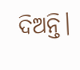ଦିଅନ୍ତି।